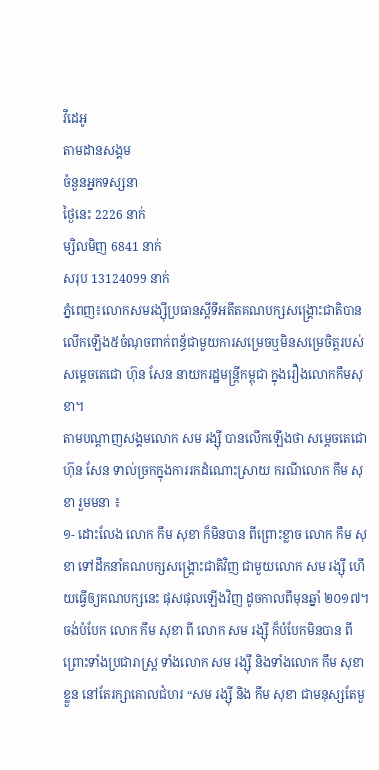វីដេអូ
តាមដានសង្គម
ចំនួនអ្នកទស្សនា
ថ្ងៃនេះ 2226 នាក់
ម្សិលមិញ 6841 នាក់
សរុប 13124099 នាក់
ភ្នំពេញ៖លោកសមរង្ស៊ីប្រធានស្តីទីអតីតគណបក្សសង្គ្រោះជាតិបានលើកឡើង៥ចំណុចពាក់ពន្ធ័ជាមួយការសម្រេចឬមិនសម្រេចិត្តរបស់ សម្តេចតេជោ ហ៊ុន សែន នាយករដ្ឋមន្ត្រីកម្ពុជា ក្នុងរឿងលោកកឹមសុខា។
តាមបណ្តាញសង្គមលោក សម រង្ស៊ី បានលើកឡើងថា សម្តេចតេជោ ហ៊ុន សែន ទាល់ច្រកក្នុងការរកដំណោះស្រាយ ករណីលោក កឹម សុខា រួមមនា ៖
១- ដោះលែង លោក កឹម សុខា ក៏មិនបាន ពីព្រោះខ្លាច លោក កឹម សុខា ទៅដឹកនាំគណបក្សសង្គ្រោះជាតិវិញ ជាមួយលោក សម រង្ស៊ី ហើយធ្វើឲ្យគណបក្សនេះ ផុសផុលឡើងវិញ ដូចកាលពីមុនឆ្នាំ ២០១៧។ ចង់បំបែក លោក កឹម សុខា ពី លោក សម រង្ស៊ី ក៏បំបែកមិនបាន ពីព្រោះទាំងប្រជារាស្ត្រ ទាំងលោក សម រង្ស៊ី និងទាំងលោក កឹម សុខា ខ្លួន នៅតែរក្សាគោលជំហរ “សម រង្ស៊ី និង កឹម សុខា ជាមនុស្សតែមួ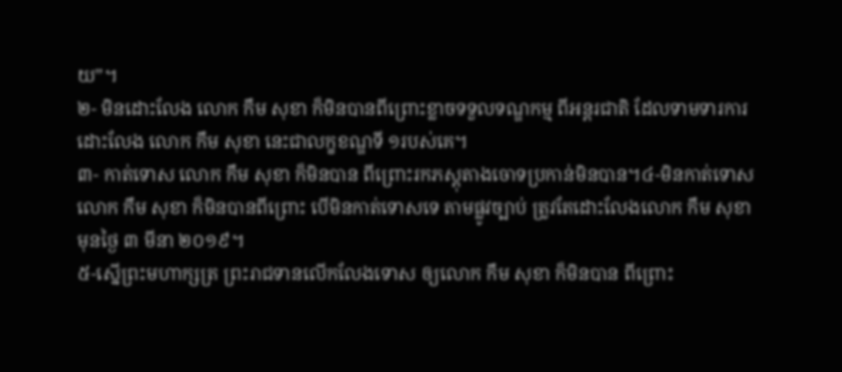យ”។
២- មិនដោះលែង លោក កឹម សុខា ក៏មិនបានពីព្រោះខ្លាចទទួលទណ្ឌកម្ម ពីអន្តរជាតិ ដែលទាមទារការដោះលែង លោក កឹម សុខា នេះជាលក្ខខណ្ឌទី ១របស់គេ។
៣- កាត់ទោស លោក កឹម សុខា ក៏មិនបាន ពីព្រោះរកភស្តុតាងចោទប្រកាន់មិនបាន។៤-មិនកាត់ទោស លោក កឹម សុខា ក៏មិនបានពីព្រោះ បើមិនកាត់ទោសទេ តាមផ្លូវច្បាប់ ត្រូវតែដោះលែងលោក កឹម សុខា មុនថ្ងៃ ៣ មីនា ២០១៩។
៥-ស្នើព្រះមហាក្សត្រ ព្រះរាជទានលើកលែងទោស ឲ្យលោក កឹម សុខា ក៏មិនបាន ពីព្រោះ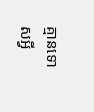គ្មានទោសអ្វី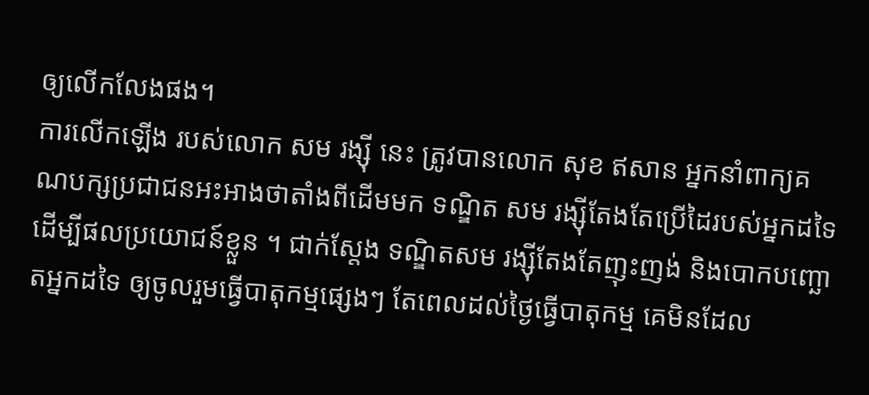ឲ្យលើកលែងផង។
ការលើកឡើង របស់លោក សម រង្ស៊ី នេះ ត្រូវបានលោក សុខ ឥសាន អ្នកនាំពាក្យគណបក្សប្រជាជនអះអាងថាតាំងពីដើមមក ទណ្ឌិត សម រង្ស៊ីតែងតែប្រើដៃរបស់អ្នកដទៃ ដើម្បីផលប្រយោជន៍ខ្លួន ។ ជាក់ស្តែង ទណ្ឌិតសម រង្ស៊ីតែងតែញុះញង់ និងបោកបញ្ឆោតអ្នកដទៃ ឲ្យចូលរួមធ្វើបាតុកម្មផ្សេងៗ តែពេលដល់ថ្ងៃធ្វើបាតុកម្ម គេមិនដែល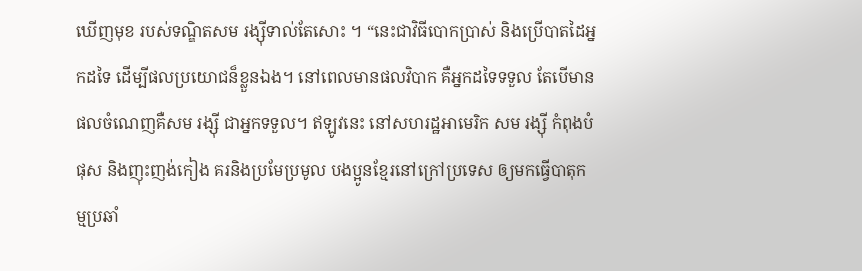ឃើញមុខ របស់ទណ្ឌិតសម រង្ស៊ីទាល់តែសោះ ។ “នេះជាវិធីបោកប្រាស់ និងប្រើបាតដៃអ្នកដទៃ ដើម្បីផលប្រយោជន៏ខ្លួនឯង។ នៅពេលមានផលវិបាក គឺអ្នកដទៃទទួល តែបើមានផលចំណេញគឺសម រង្ស៊ី ជាអ្នកទទួល។ ឥឡូវនេះ នៅសហរដ្ឋអាមេរិក សម រង្ស៊ី កំពុងបំផុស និងញុះញង់កៀង គរនិងប្រមែប្រមូល បងប្អូនខ្មែរនៅក្រៅប្រទេស ឲ្យមកធ្វើបាតុកម្មប្រឆាំ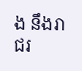ង នឹងរាជរ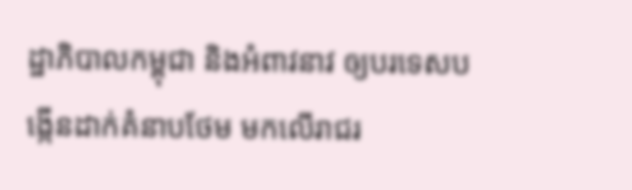ដ្ឋាភិបាលកម្ពុជា និងអំពាវនាវ ឲ្យបរទេសបង្កើនដាក់គំនាបថែម មកលើរាជរ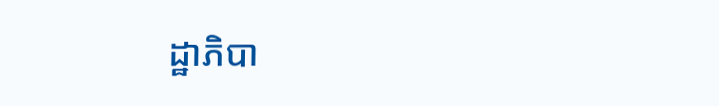ដ្ឋាភិបា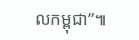លកម្ពុជា”៕